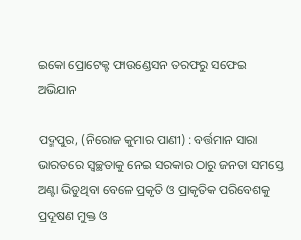ଇକୋ ପ୍ରୋଟେକ୍ଟ ଫାଉଣ୍ଡେସନ ତରଫରୁ ସଫେଇ ଅଭିଯାନ

ପଦ୍ମପୁର, (ନିରୋଜ କୁମାର ପାଣୀ) : ବର୍ତ୍ତମାନ ସାରା ଭାରତରେ ସ୍ୱଚ୍ଛତାକୁ ନେଇ ସରକାର ଠାରୁ ଜନତା ସମସ୍ତେ ଅଣ୍ଟା ଭିଡୁଥିବା ବେଳେ ପ୍ରକୃତି ଓ ପ୍ରାକୃତିକ ପରିବେଶକୁ ପ୍ରଦୂଷଣ ମୁକ୍ତ ଓ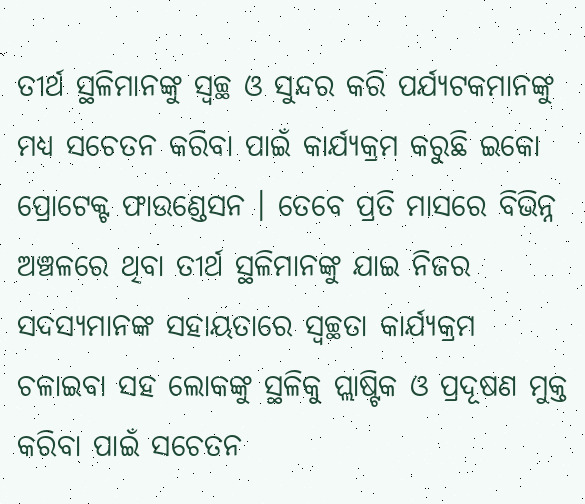ତୀର୍ଥ ସ୍ଥଳିମାନଙ୍କୁ ସ୍ୱଚ୍ଛ ଓ ସୁନ୍ଦର କରି ପର୍ଯ୍ୟଟକମାନଙ୍କୁ ମଧ୍ୟ ସଚେତନ କରିବା ପାଇଁ କାର୍ଯ୍ୟକ୍ରମ କରୁଛି ଇକୋ ପ୍ରୋଟେକ୍ଟ ଫାଉଣ୍ଡେସନ । ତେବେ ପ୍ରତି ମାସରେ ବିଭିନ୍ନ ଅଞ୍ଚଳରେ ଥିବା ତୀର୍ଥ ସ୍ଥଳିମାନଙ୍କୁ ଯାଇ ନିଜର ସଦସ୍ୟମାନଙ୍କ ସହାୟତାରେ ସ୍ୱଚ୍ଛତା କାର୍ଯ୍ୟକ୍ରମ ଚଳାଇବା ସହ ଲୋକଙ୍କୁ ସ୍ଥଳିକୁ ପ୍ଲାଷ୍ଟିକ ଓ ପ୍ରଦୂଷଣ ମୁକ୍ତ କରିବା ପାଇଁ ସଚେତନ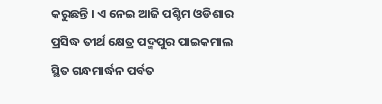କରୁଛନ୍ତି । ଏ ନେଇ ଆଜି ପଶ୍ଚିମ ଓଡିଶାର ପ୍ରସିଦ୍ଧ ତୀର୍ଥ କ୍ଷେତ୍ର ପଦ୍ମପୁର ପାଇକମାଲ ସ୍ଥିତ ଗନ୍ଧମାର୍ଦ୍ଧନ ପର୍ବତ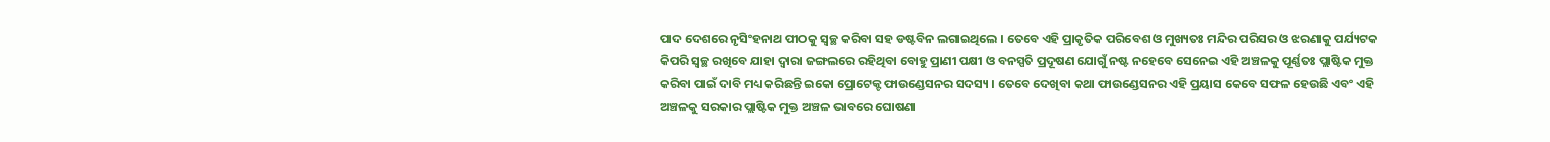ପାଦ ଦେଶରେ ନୃସିଂହନାଥ ପୀଠକୁ ସ୍ୱଚ୍ଛ କରିବା ସହ ଡଷ୍ଟବିନ ଲଗାଇଥିଲେ । ତେବେ ଏହି ପ୍ରାକୃତିକ ପରିବେଶ ଓ ମୁଖ୍ୟତଃ ମନ୍ଦିର ପରିସର ଓ ଝରଣାକୁ ପର୍ଯ୍ୟଟକ କିପରି ସ୍ୱଚ୍ଛ ରଖିବେ ଯାହା ଦ୍ୱାରା ଜଙ୍ଗଲରେ ରହିଥିବା ବୋହୁ ପ୍ରାଣୀ ପକ୍ଷୀ ଓ ବନସ୍ପତି ପ୍ରଦୂଷଣ ଯୋଗୁଁ ନଷ୍ଟ ନହେବେ ସେନେଇ ଏହି ଅଞ୍ଚଳକୁ ପୂର୍ଣ୍ଣତଃ ପ୍ଲାଷ୍ଟିକ ମୁକ୍ତ କରିବା ପାଇଁ ଦାବି ମଧ୍ୟ କରିଛନ୍ତି ଇକୋ ପ୍ରୋଟେକ୍ଟ ଫାଉଣ୍ଡେସନର ସଦସ୍ୟ । ତେବେ ଦେଖିବା କଥା ଫାଉଣ୍ଡେସନର ଏହି ପ୍ରୟାସ କେବେ ସଫଳ ହେଉଛି ଏବଂ ଏହି ଅଞ୍ଚଳକୁ ସରକାର ପ୍ଲାଷ୍ଟିକ ମୁକ୍ତ ଅଞ୍ଚଳ ଭାବରେ ଘୋଷଣା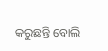କରୁଛନ୍ତି ବୋଲି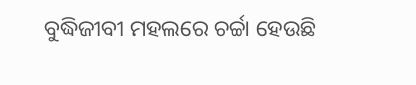ବୁଦ୍ଧିଜୀବୀ ମହଲରେ ଚର୍ଚ୍ଚା ହେଉଛି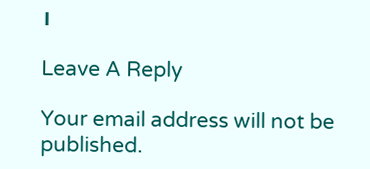।

Leave A Reply

Your email address will not be published.